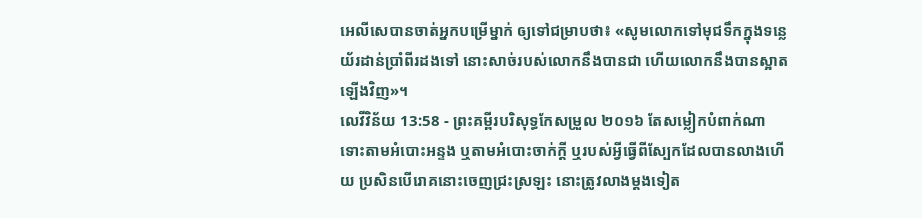អេលីសេបានចាត់អ្នកបម្រើម្នាក់ ឲ្យទៅជម្រាបថា៖ «សូមលោកទៅមុជទឹកក្នុងទន្លេយ័រដាន់ប្រាំពីរដងទៅ នោះសាច់របស់លោកនឹងបានជា ហើយលោកនឹងបានស្អាតឡើងវិញ»។
លេវីវិន័យ 13:58 - ព្រះគម្ពីរបរិសុទ្ធកែសម្រួល ២០១៦ តែសម្លៀកបំពាក់ណា ទោះតាមអំបោះអន្ទង ឬតាមអំបោះចាក់ក្តី ឬរបស់អ្វីធ្វើពីស្បែកដែលបានលាងហើយ ប្រសិនបើរោគនោះចេញជ្រះស្រឡះ នោះត្រូវលាងម្តងទៀត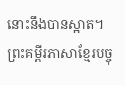នោះនឹងបានស្អាត។ ព្រះគម្ពីរភាសាខ្មែរបច្ចុ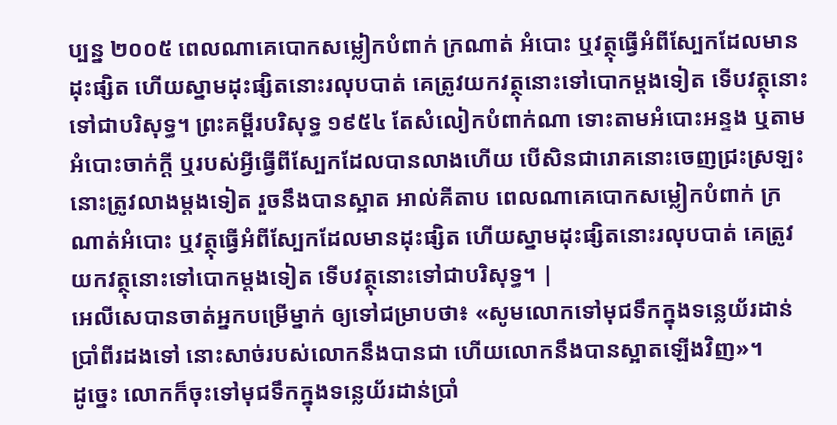ប្បន្ន ២០០៥ ពេលណាគេបោកសម្លៀកបំពាក់ ក្រណាត់ អំបោះ ឬវត្ថុធ្វើអំពីស្បែកដែលមានដុះផ្សិត ហើយស្នាមដុះផ្សិតនោះរលុបបាត់ គេត្រូវយកវត្ថុនោះទៅបោកម្ដងទៀត ទើបវត្ថុនោះទៅជាបរិសុទ្ធ។ ព្រះគម្ពីរបរិសុទ្ធ ១៩៥៤ តែសំលៀកបំពាក់ណា ទោះតាមអំបោះអន្ទង ឬតាមអំបោះចាក់ក្តី ឬរបស់អ្វីធ្វើពីស្បែកដែលបានលាងហើយ បើសិនជារោគនោះចេញជ្រះស្រឡះ នោះត្រូវលាងម្តងទៀត រួចនឹងបានស្អាត អាល់គីតាប ពេលណាគេបោកសម្លៀកបំពាក់ ក្រណាត់អំបោះ ឬវត្ថុធ្វើអំពីស្បែកដែលមានដុះផ្សិត ហើយស្នាមដុះផ្សិតនោះរលុបបាត់ គេត្រូវយកវត្ថុនោះទៅបោកម្តងទៀត ទើបវត្ថុនោះទៅជាបរិសុទ្ធ។ |
អេលីសេបានចាត់អ្នកបម្រើម្នាក់ ឲ្យទៅជម្រាបថា៖ «សូមលោកទៅមុជទឹកក្នុងទន្លេយ័រដាន់ប្រាំពីរដងទៅ នោះសាច់របស់លោកនឹងបានជា ហើយលោកនឹងបានស្អាតឡើងវិញ»។
ដូច្នេះ លោកក៏ចុះទៅមុជទឹកក្នុងទន្លេយ័រដាន់ប្រាំ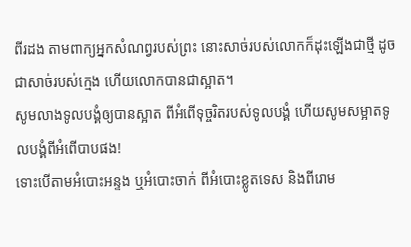ពីរដង តាមពាក្យអ្នកសំណព្វរបស់ព្រះ នោះសាច់របស់លោកក៏ដុះឡើងជាថ្មី ដូចជាសាច់របស់ក្មេង ហើយលោកបានជាស្អាត។
សូមលាងទូលបង្គំឲ្យបានស្អាត ពីអំពើទុច្ចរិតរបស់ទូលបង្គំ ហើយសូមសម្អាតទូលបង្គំពីអំពើបាបផង!
ទោះបើតាមអំបោះអន្ទង ឬអំបោះចាក់ ពីអំបោះខ្លូតទេស និងពីរោម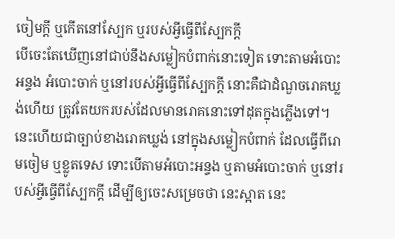ចៀមក្តី ឬកើតនៅស្បែក ឬរបស់អ្វីធ្វើពីស្បែកក្តី
បើចេះតែឃើញនៅជាប់នឹងសម្លៀកបំពាក់នោះទៀត ទោះតាមអំបោះអន្ទង អំបោះចាក់ ឬនៅរបស់អ្វីធ្វើពីស្បែកក្តី នោះគឺជាដំណួចរោគឃ្លង់ហើយ ត្រូវតែយករបស់ដែលមានរោគនោះទៅដុតក្នុងភ្លើងទៅ។
នេះហើយជាច្បាប់ខាងរោគឃ្លង់ នៅក្នុងសម្លៀកបំពាក់ ដែលធ្វើពីរោមចៀម ឬខ្លូតទេស ទោះបើតាមអំបោះអន្ទង ឬតាមអំបោះចាក់ ឬនៅរបស់អ្វីធ្វើពីស្បែកក្តី ដើម្បីឲ្យចេះសម្រេចថា នេះស្អាត នេះ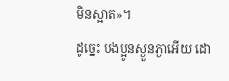មិនស្អាត»។
ដូច្នេះ បងប្អូនស្ងួនភ្ងាអើយ ដោ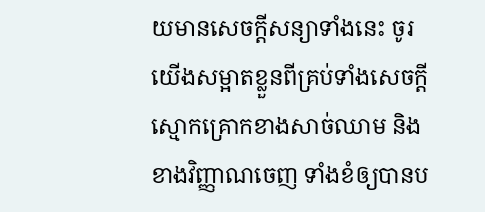យមានសេចក្តីសន្យាទាំងនេះ ចូរយើងសម្អាតខ្លួនពីគ្រប់ទាំងសេចក្តីស្មោកគ្រោកខាងសាច់ឈាម និងខាងវិញ្ញាណចេញ ទាំងខំឲ្យបានប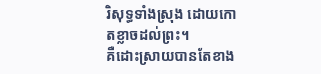រិសុទ្ធទាំងស្រុង ដោយកោតខ្លាចដល់ព្រះ។
គឺដោះស្រាយបានតែខាង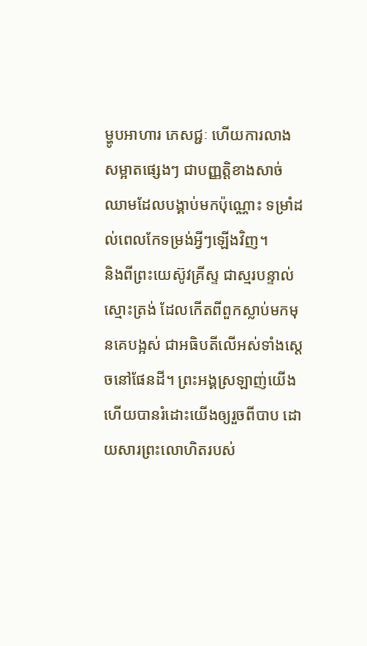ម្ហូបអាហារ ភេសជ្ជៈ ហើយការលាងសម្អាតផ្សេងៗ ជាបញ្ញត្តិខាងសាច់ឈាមដែលបង្គាប់មកប៉ុណ្ណោះ ទម្រាំដល់ពេលកែទម្រង់អ្វីៗឡើងវិញ។
និងពីព្រះយេស៊ូវគ្រីស្ទ ជាស្មរបន្ទាល់ស្មោះត្រង់ ដែលកើតពីពួកស្លាប់មកមុនគេបង្អស់ ជាអធិបតីលើអស់ទាំងស្តេចនៅផែនដី។ ព្រះអង្គស្រឡាញ់យើង ហើយបានរំដោះយើងឲ្យរួចពីបាប ដោយសារព្រះលោហិតរបស់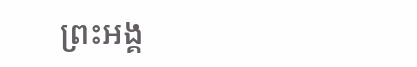ព្រះអង្គ